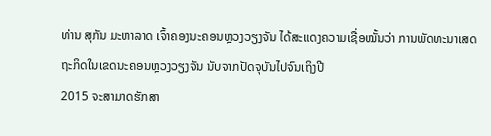ທ່ານ ສຸກັນ ມະຫາລາດ ເຈົ້າຄອງນະຄອນຫຼວງວຽງຈັນ ໄດ້ສະແດງຄວາມເຊື່ອໝັ້ນວ່າ ການພັດທະນາເສດຖະກິດໃນເຂດນະຄອນຫຼວງວຽງຈັນ ນັບຈາກປັດຈຸບັນໄປຈົນເຖິງປີ
2015 ຈະສາມາດຮັກສາ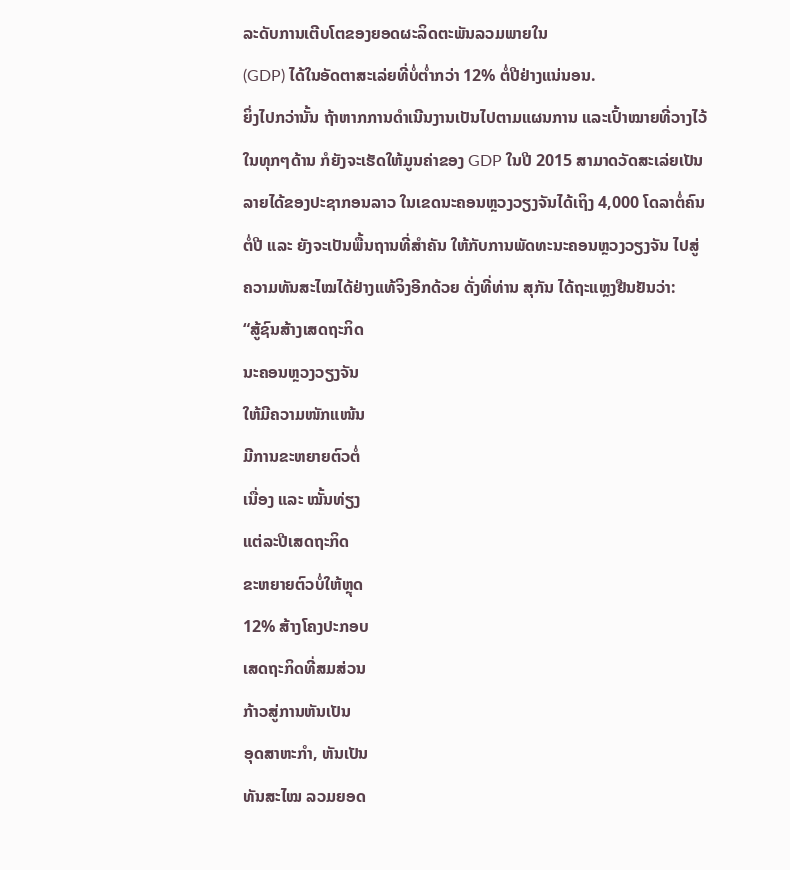ລະດັບການເຕີບໂຕຂອງຍອດຜະລິດຕະພັນລວມພາຍໃນ
(GDP) ໄດ້ໃນອັດຕາສະເລ່ຍທີ່ບໍ່ຕໍ່າກວ່າ 12% ຕໍ່ປີຢ່າງແນ່ນອນ.
ຍິ່ງໄປກວ່ານັ້ນ ຖ້າຫາກການດໍາເນີນງານເປັນໄປຕາມແຜນການ ແລະເປົ້າໝາຍທີ່ວາງໄວ້
ໃນທຸກໆດ້ານ ກໍຍັງຈະເຮັດໃຫ້ມູນຄ່າຂອງ GDP ໃນປີ 2015 ສາມາດວັດສະເລ່ຍເປັນ
ລາຍໄດ້ຂອງປະຊາກອນລາວ ໃນເຂດນະຄອນຫຼວງວຽງຈັນໄດ້ເຖິງ 4,000 ໂດລາຕໍ່ຄົນ
ຕໍ່ປີ ແລະ ຍັງຈະເປັນພື້ນຖານທີ່ສໍາຄັນ ໃຫ້ກັບການພັດທະນະຄອນຫຼວງວຽງຈັນ ໄປສູ່
ຄວາມທັນສະໄໝໄດ້ຢ່າງແທ້ຈິງອີກດ້ວຍ ດັ່ງທີ່ທ່ານ ສຸກັນ ໄດ້ຖະແຫຼງຢືນຢັນວ່າ:
“ສູ້ຊົນສ້າງເສດຖະກິດ
ນະຄອນຫຼວງວຽງຈັນ
ໃຫ້ມີຄວາມໜັກແໜ້ນ
ມີການຂະຫຍາຍຕົວຕໍ່
ເນື່ອງ ແລະ ໝັ້ນທ່ຽງ
ແຕ່ລະປີເສດຖະກິດ
ຂະຫຍາຍຕົວບໍ່ໃຫ້ຫຼຸດ
12% ສ້າງໂຄງປະກອບ
ເສດຖະກິດທີ່ສມສ່ວນ
ກ້າວສູ່ການຫັນເປັນ
ອຸດສາຫະກໍາ, ຫັນເປັນ
ທັນສະໄໝ ລວມຍອດ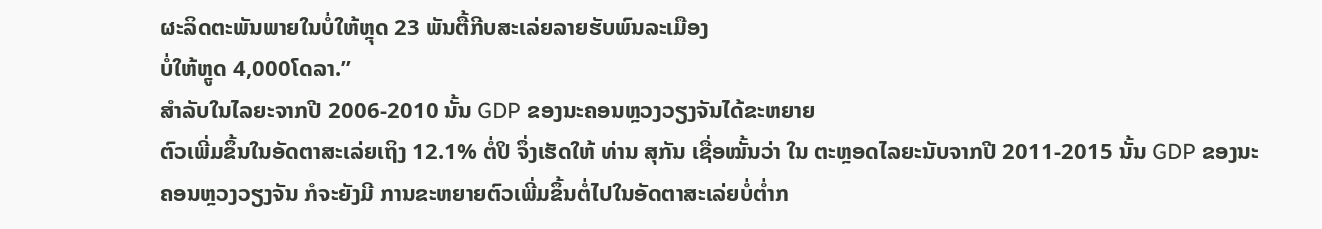ຜະລິດຕະພັນພາຍໃນບໍ່ໃຫ້ຫຼຸດ 23 ພັນຕື້ກີບສະເລ່ຍລາຍຮັບພົນລະເມືອງ
ບໍ່ໃຫ້ຫຼູດ 4,000ໂດລາ.”
ສໍາລັບໃນໄລຍະຈາກປີ 2006-2010 ນັ້ນ GDP ຂອງນະຄອນຫຼວງວຽງຈັນໄດ້ຂະຫຍາຍ
ຕົວເພີ່ມຂຶ້ນໃນອັດຕາສະເລ່ຍເຖິງ 12.1% ຕໍ່ປິ ຈຶ່ງເຮັດໃຫ້ ທ່ານ ສຸກັນ ເຊື່ອໝັ້ນວ່າ ໃນ ຕະຫຼອດໄລຍະນັບຈາກປີ 2011-2015 ນັ້ນ GDP ຂອງນະຄອນຫຼວງວຽງຈັນ ກໍຈະຍັງມີ ການຂະຫຍາຍຕົວເພີ່ມຂຶ້ນຕໍ່ໄປໃນອັດຕາສະເລ່ຍບໍ່ຕໍ່າກ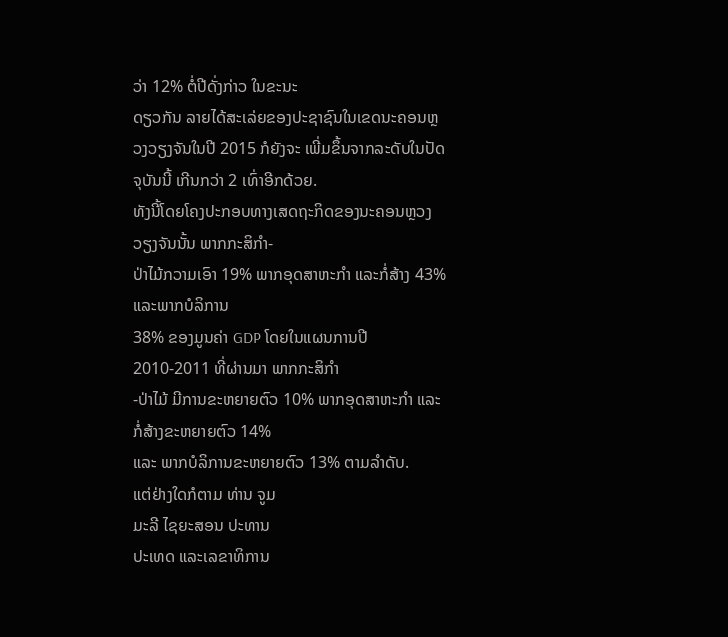ວ່າ 12% ຕໍ່ປີດັ່ງກ່າວ ໃນຂະນະ
ດຽວກັນ ລາຍໄດ້ສະເລ່ຍຂອງປະຊາຊົນໃນເຂດນະຄອນຫຼວງວຽງຈັນໃນປີ 2015 ກໍຍັງຈະ ເພີ່ມຂຶ້ນຈາກລະດັບໃນປັດຈຸບັນນີ້ ເກີນກວ່າ 2 ເທົ່າອີກດ້ວຍ.
ທັງນີ້ໂດຍໂຄງປະກອບທາງເສດຖະກິດຂອງນະຄອນຫຼວງວຽງຈັນນັ້ນ ພາກກະສິກໍາ-
ປ່າໄມ້ກວາມເອົາ 19% ພາກອຸດສາຫະກໍາ ແລະກໍ່ສ້າງ 43% ແລະພາກບໍລິການ
38% ຂອງມູນຄ່າ GDP ໂດຍໃນແຜນການປີ 2010-2011 ທີ່ຜ່ານມາ ພາກກະສິກໍາ
-ປ່າໄມ້ ມີການຂະຫຍາຍຕົວ 10% ພາກອຸດສາຫະກໍາ ແລະ ກໍ່ສ້າງຂະຫຍາຍຕົວ 14%
ແລະ ພາກບໍລິການຂະຫຍາຍຕົວ 13% ຕາມລໍາດັບ.
ແຕ່ຢ່າງໃດກໍຕາມ ທ່ານ ຈູມ
ມະລີ ໄຊຍະສອນ ປະທານ
ປະເທດ ແລະເລຂາທິການ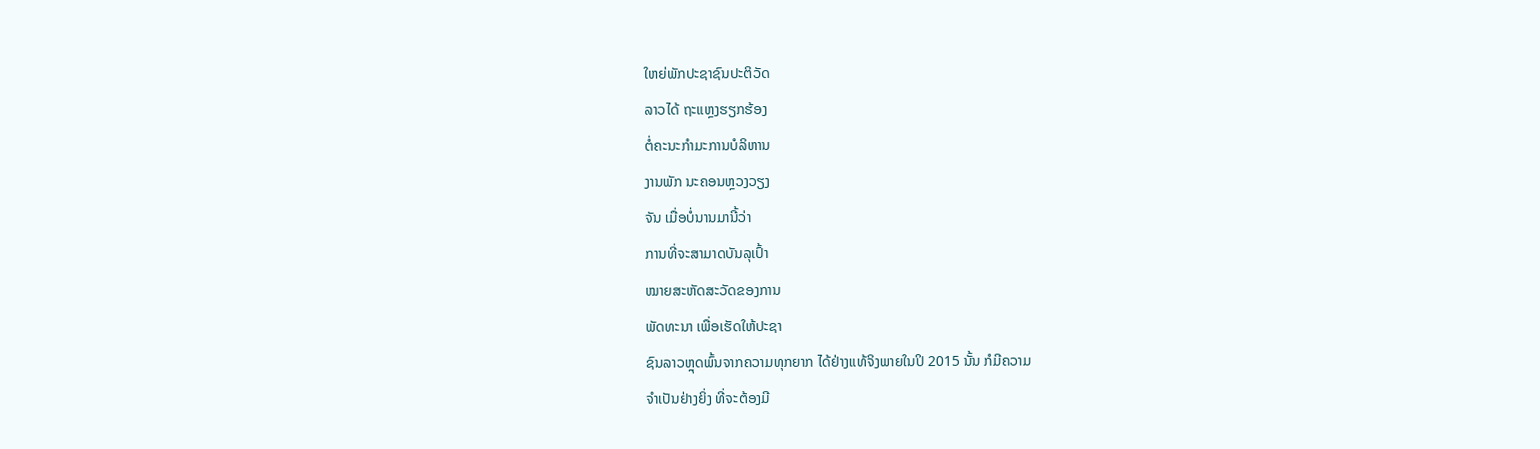ໃຫຍ່ພັກປະຊາຊົນປະຕິວັດ
ລາວໄດ້ ຖະແຫຼງຮຽກຮ້ອງ
ຕໍ່ຄະນະກໍາມະການບໍລິຫານ
ງານພັກ ນະຄອນຫຼວງວຽງ
ຈັນ ເມື່ອບໍ່ນານມານີ້ວ່າ
ການທີ່ຈະສາມາດບັນລຸເປົ້າ
ໝາຍສະຫັດສະວັດຂອງການ
ພັດທະນາ ເພື່ອເຮັດໃຫ້ປະຊາ
ຊົນລາວຫຼຸດພົ້ນຈາກຄວາມທຸກຍາກ ໄດ້ຢ່າງແທ້ຈິງພາຍໃນປິ 2015 ນັ້ນ ກໍມີຄວາມ
ຈໍາເປັນຢ່າງຍິ່ງ ທີ່ຈະຕ້ອງມີ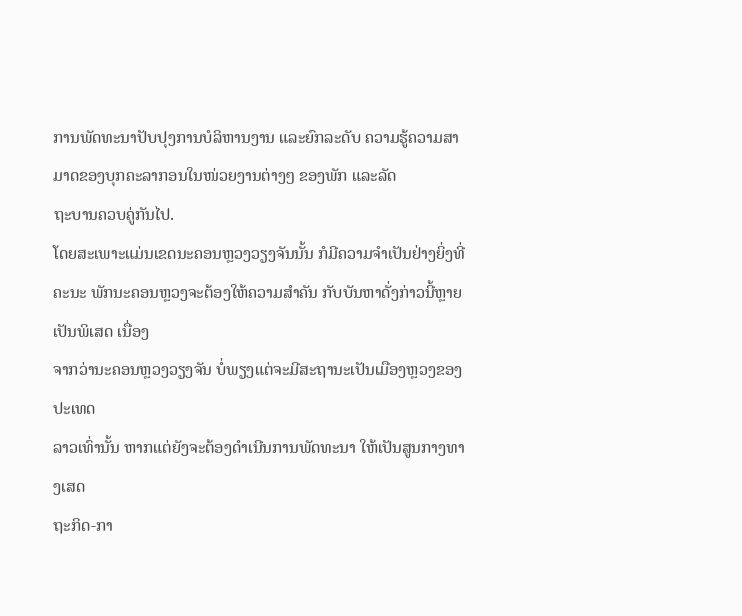ການພັດທະນາປັບປຸງການບໍລິຫານງານ ແລະຍົກລະດັບ ຄວາມຮູ້ຄວາມສາມາດຂອງບຸກຄະລາກອນໃນໜ່ວຍງານຕ່າງໆ ຂອງພັກ ແລະລັດ
ຖະບານຄວບຄູ່ກັນໄປ.
ໂດຍສະເພາະແມ່ນເຂດນະຄອນຫຼວງວຽງຈັນນັ້ນ ກໍມີຄວາມຈໍາເປັນຢ່າງຍິ່ງທີ່ຄະນະ ພັກນະຄອນຫຼວງຈະຕ້ອງໃຫ້ຄວາມສໍາຄັນ ກັບບັນຫາດັ່ງກ່າວນີ້ຫຼາຍເປັນພິເສດ ເນື່ອງ
ຈາກວ່ານະຄອນຫຼວງວຽງຈັນ ບໍ່ພຽງແຕ່ຈະມີສະຖານະເປັນເມືອງຫຼວງຂອງປະເທດ
ລາວເທົ່ານັ້ນ ຫາກແຕ່ຍັງຈະຕ້ອງດໍາເນີນການພັດທະນາ ໃຫ້ເປັນສູນກາງທາງເສດ
ຖະກິດ-ກາ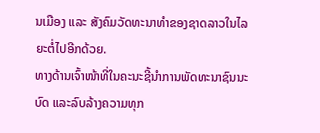ນເມືອງ ແລະ ສັງຄົມວັດທະນາທໍາຂອງຊາດລາວໃນໄລຍະຕໍ່ໄປອີກດ້ວຍ.
ທາງດ້ານເຈົ້າໜ້າທີ່ໃນຄະນະຊີ້ນໍາການພັດທະນາຊົນນະບົດ ແລະລົບລ້າງຄວາມທຸກ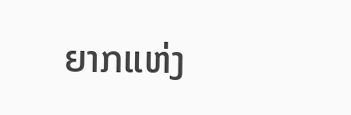ຍາກແຫ່ງ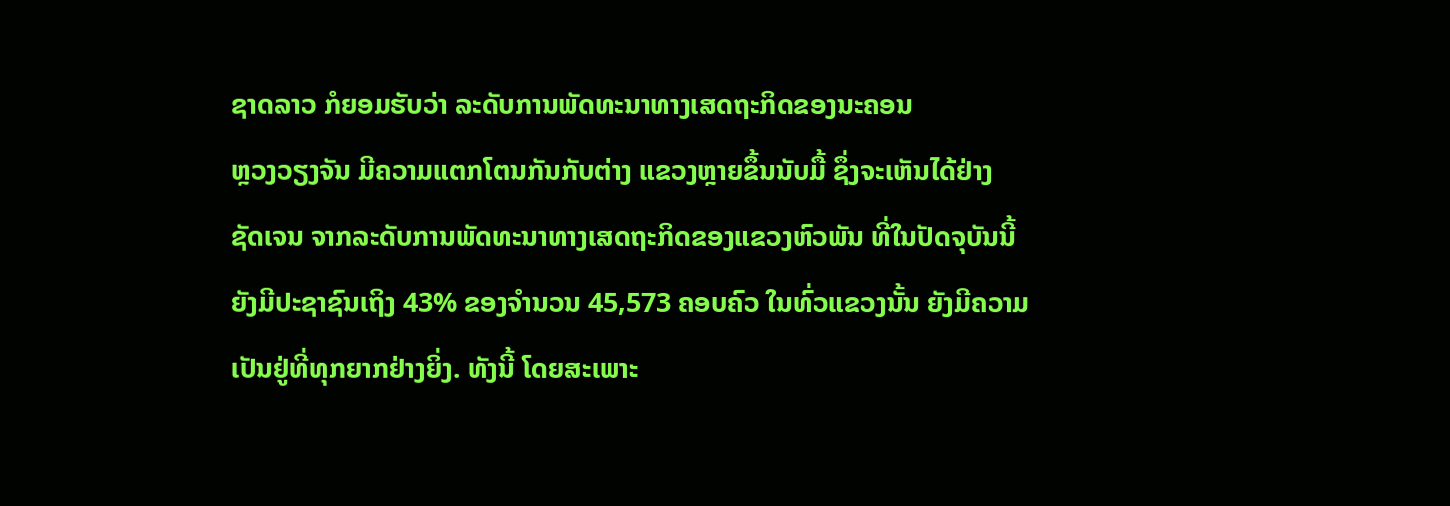ຊາດລາວ ກໍຍອມຮັບວ່າ ລະດັບການພັດທະນາທາງເສດຖະກິດຂອງນະຄອນ
ຫຼວງວຽງຈັນ ມີຄວາມແຕກໂຕນກັນກັບຕ່າງ ແຂວງຫຼາຍຂຶ້ນນັບມື້ ຊຶ່ງຈະເຫັນໄດ້ຢ່າງ
ຊັດເຈນ ຈາກລະດັບການພັດທະນາທາງເສດຖະກິດຂອງແຂວງຫົວພັນ ທີ່ໃນປັດຈຸບັນນີ້
ຍັງມີປະຊາຊົນເຖິງ 43% ຂອງຈໍານວນ 45,573 ຄອບຄົວ ໃນທົ່ວແຂວງນັ້ນ ຍັງມີຄວາມ
ເປັນຢູ່ທີ່ທຸກຍາກຢ່າງຍິ່ງ. ທັງນີ້ ໂດຍສະເພາະ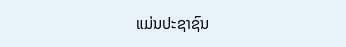ແມ່ນປະຊາຊົນ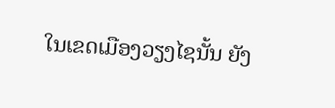ໃນເຂດເມືອງວຽງໄຊນັ້ນ ຍັງ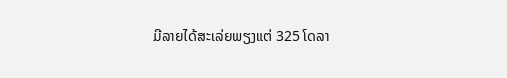ມີລາຍໄດ້ສະເລ່ຍພຽງແຕ່ 325 ໂດລາ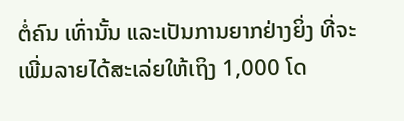ຕໍ່ຄົນ ເທົ່ານັ້ນ ແລະເປັນການຍາກຢ່າງຍິ່ງ ທີ່ຈະເພີ່ມລາຍໄດ້ສະເລ່ຍໃຫ້ເຖິງ 1,000 ໂດ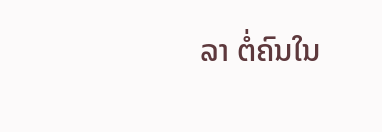ລາ ຕໍ່ຄົນໃນ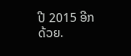ປີ 2015 ອີກດ້ວຍ.